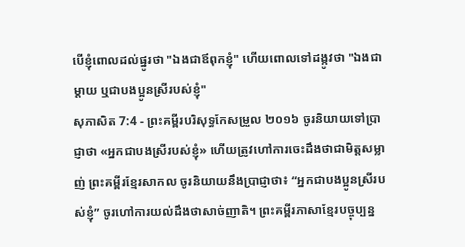បើខ្ញុំពោលដល់ផ្នូរថា "ឯងជាឪពុកខ្ញុំ" ហើយពោលទៅដង្កូវថា "ឯងជាម្តាយ ឬជាបងប្អូនស្រីរបស់ខ្ញុំ"
សុភាសិត 7:4 - ព្រះគម្ពីរបរិសុទ្ធកែសម្រួល ២០១៦ ចូរនិយាយទៅប្រាជ្ញាថា «អ្នកជាបងស្រីរបស់ខ្ញុំ» ហើយត្រូវហៅការចេះដឹងថាជាមិត្តសម្លាញ់ ព្រះគម្ពីរខ្មែរសាកល ចូរនិយាយនឹងប្រាជ្ញាថា៖ “អ្នកជាបងប្អូនស្រីរបស់ខ្ញុំ” ចូរហៅការយល់ដឹងថាសាច់ញាតិ។ ព្រះគម្ពីរភាសាខ្មែរបច្ចុប្បន្ន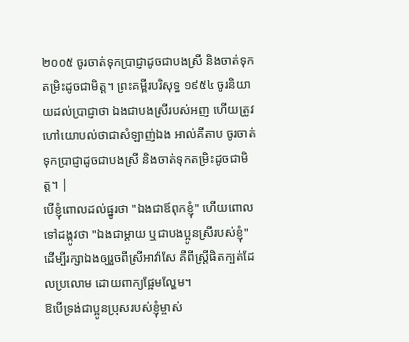២០០៥ ចូរចាត់ទុកប្រាជ្ញាដូចជាបងស្រី និងចាត់ទុកតម្រិះដូចជាមិត្ត។ ព្រះគម្ពីរបរិសុទ្ធ ១៩៥៤ ចូរនិយាយដល់ប្រាជ្ញាថា ឯងជាបងស្រីរបស់អញ ហើយត្រូវហៅយោបល់ថាជាសំឡាញ់ឯង អាល់គីតាប ចូរចាត់ទុកប្រាជ្ញាដូចជាបងស្រី និងចាត់ទុកតម្រិះដូចជាមិត្ត។ |
បើខ្ញុំពោលដល់ផ្នូរថា "ឯងជាឪពុកខ្ញុំ" ហើយពោលទៅដង្កូវថា "ឯងជាម្តាយ ឬជាបងប្អូនស្រីរបស់ខ្ញុំ"
ដើម្បីរក្សាឯងឲ្យរួចពីស្រីអាវ៉ាសែ គឺពីស្ត្រីផិតក្បត់ដែលប្រលោម ដោយពាក្យផ្អែមល្ហែម។
ឱបើទ្រង់ជាប្អូនប្រុសរបស់ខ្ញុំម្ចាស់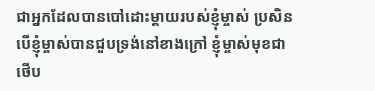ជាអ្នកដែលបានបៅដោះម្តាយរបស់ខ្ញុំម្ចាស់ ប្រសិនបើខ្ញុំម្ចាស់បានជួបទ្រង់នៅខាងក្រៅ ខ្ញុំម្ចាស់មុខជាថើប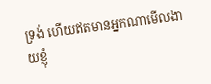ទ្រង់ ហើយឥតមានអ្នកណាមើលងាយខ្ញុំ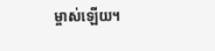ម្ចាស់ឡើយ។